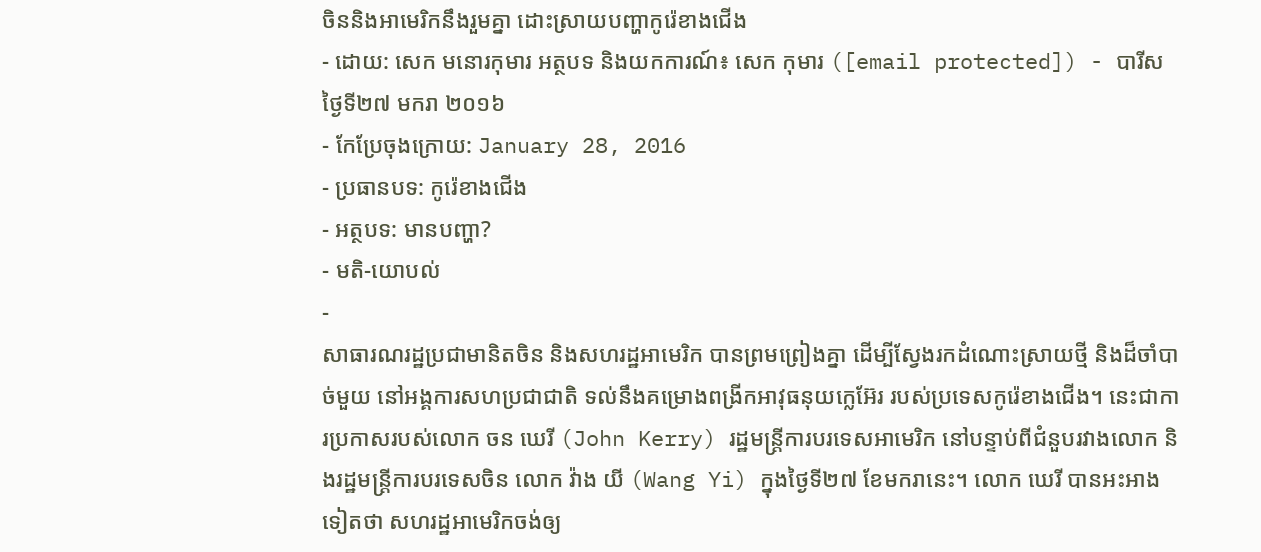ចិននិងអាមេរិកនឹងរួមគ្នា ដោះស្រាយបញ្ហាកូរ៉េខាងជើង
- ដោយ: សេក មនោរកុមារ អត្ថបទ និងយកការណ៍៖ សេក កុមារ ([email protected]) - បារីស ថ្ងៃទី២៧ មករា ២០១៦
- កែប្រែចុងក្រោយ: January 28, 2016
- ប្រធានបទ: កូរ៉េខាងជើង
- អត្ថបទ: មានបញ្ហា?
- មតិ-យោបល់
-
សាធារណរដ្ឋប្រជាមានិតចិន និងសហរដ្ឋអាមេរិក បានព្រមព្រៀងគ្នា ដើម្បីស្វែងរកដំណោះស្រាយថ្មី និងដ៏ចាំបាច់មួយ នៅអង្គការសហប្រជាជាតិ ទល់នឹងគម្រោងពង្រីកអាវុធនុយក្លេអ៊ែរ របស់ប្រទេសកូរ៉េខាងជើង។ នេះជាការប្រកាសរបស់លោក ចន ឃេរី (John Kerry) រដ្ឋមន្ត្រីការបរទេសអាមេរិក នៅបន្ទាប់ពីជំនួបរវាងលោក និងរដ្ឋមន្ត្រីការបរទេសចិន លោក វ៉ាង យី (Wang Yi) ក្នុងថ្ងៃទី២៧ ខែមករានេះ។ លោក ឃេរី បានអះអាងទៀតថា សហរដ្ឋអាមេរិកចង់ឲ្យ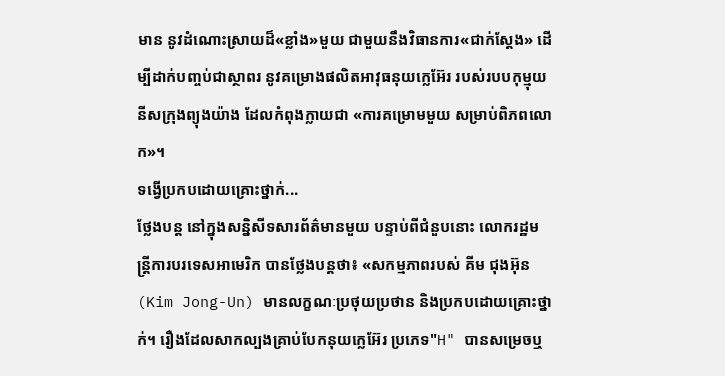មាន នូវដំណោះស្រាយដ៏«ខ្លាំង»មួយ ជាមួយនឹងវិធានការ«ជាក់ស្ដែង» ដើម្បីដាក់បញ្ចប់ជាស្ថាពរ នូវគម្រោងផលិតអាវុធនុយក្លេអ៊ែរ របស់របបកុម្មុយនីសក្រុងព្យុងយ៉ាង ដែលកំពុងក្លាយជា «ការគម្រោមមួយ សម្រាប់ពិភពលោក»។
ទង្វើប្រកបដោយគ្រោះថ្នាក់...
ថ្លែងបន្ត នៅក្នុងសន្និសីទសារព័ត៌មានមួយ បន្ទាប់ពីជំនួបនោះ លោករដ្ឋមន្ត្រីការបរទេសអាមេរិក បានថ្លែងបន្តថា៖ «សកម្មភាពរបស់ គីម ជុងអ៊ុន (Kim Jong-Un) មានលក្ខណៈប្រថុយប្រថាន និងប្រកបដោយគ្រោះថ្នាក់។ រឿងដែលសាកល្បងគ្រាប់បែកនុយក្លេអ៊ែរ ប្រភេទ"H" បានសម្រេចឬ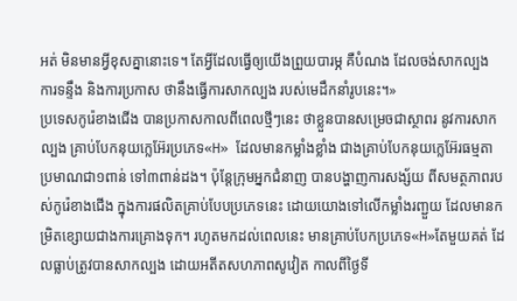អត់ មិនមានអ្វីខុសគ្នានោះទេ។ តែអ្វីដែលធ្វើឲ្យយើងព្រួយបារម្ភ គឺបំណង ដែលចង់សាកល្បង ការទន្ទឹង និងការប្រកាស ថានឹងធ្វើការសាកល្បង របស់មេដឹកនាំរូបនេះ។»
ប្រទេសកូរ៉េខាងជើង បានប្រកាសកាលពីពេលថ្មីៗនេះ ថាខ្លួនបានសម្រេចជាស្ថាពរ នូវការសាកល្បង គ្រាប់បែកនុយក្លេអ៊ែរប្រភេទ«H» ដែលមានកម្លាំងខ្លាំង ជាងគ្រាប់បែកនុយក្លេអ៊ែរធម្មតា ប្រមាណជា១ពាន់ ទៅ៣ពាន់ដង។ ប៉ុន្តែក្រុមអ្នកជំនាញ បានបង្ហាញការសង្ស័យ ពីសមត្ថភាពរបស់កូរ៉េខាងជើង ក្នុងការផលិតគ្រាប់បែបប្រភេទនេះ ដោយយោងទៅលើកម្លាំងរញ្ជួយ ដែលមានកម្រិតខ្សោយជាងការគ្រោងទុក។ រហូតមកដល់ពេលនេះ មានគ្រាប់បែកប្រភេទ«H»តែមួយគត់ ដែលធ្លាប់ត្រូវបានសាកល្បង ដោយអតីតសហភាពសូវៀត កាលពីថ្ងៃទី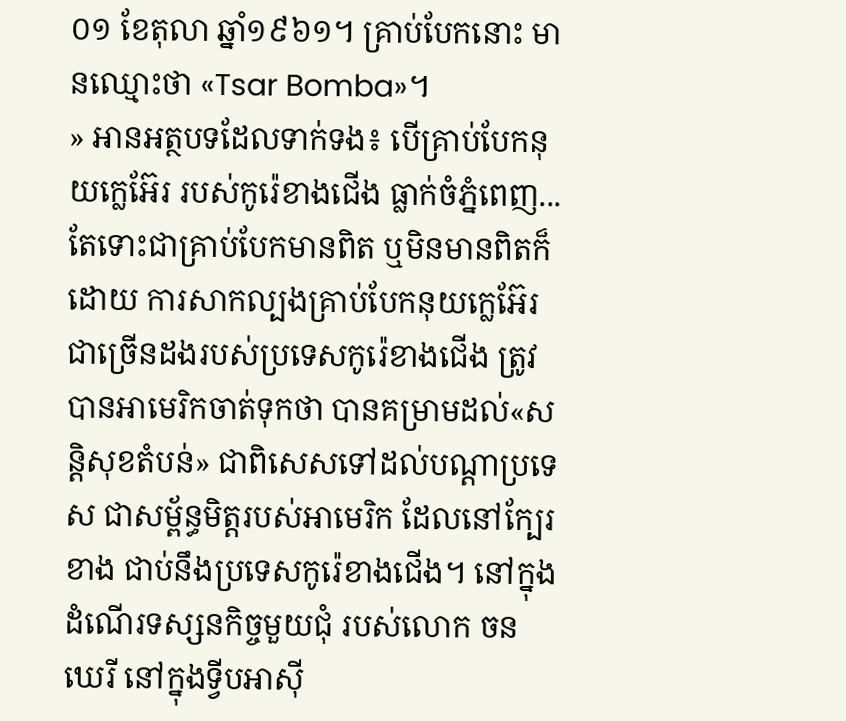០១ ខែតុលា ឆ្នាំ១៩៦១។ គ្រាប់បែកនោះ មានឈ្មោះថា «Tsar Bomba»។
» អានអត្ថបទដែលទាក់ទង៖ បើគ្រាប់បែកនុយក្លេអ៊ែរ របស់កូរ៉េខាងជើង ធ្លាក់ចំភ្នំពេញ...
តែទោះជាគ្រាប់បែកមានពិត ឬមិនមានពិតក៏ដោយ ការសាកល្បងគ្រាប់បែកនុយក្លេអ៊ែរ ជាច្រើនដងរបស់ប្រទេសកូរ៉េខាងជើង ត្រូវបានអាមេរិកចាត់ទុកថា បានគម្រាមដល់«សន្ដិសុខតំបន់» ជាពិសេសទៅដល់បណ្ដាប្រទេស ជាសម្ព័ន្ធមិត្តរបស់អាមេរិក ដែលនៅក្បែរខាង ជាប់នឹងប្រទេសកូរ៉េខាងជើង។ នៅក្នុងដំណើរទស្សនកិច្ចមួយជុំ របស់លោក ចន ឃេរី នៅក្នុងទ្វីបអាស៊ី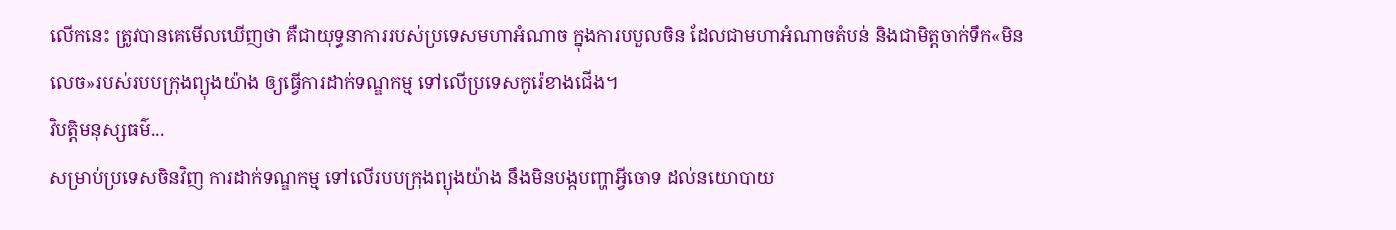លើកនេះ ត្រូវបានគេមើលឃើញថា គឺជាយុទ្ធនាការរបស់ប្រទេសមហាអំណាច ក្នុងការបបួលចិន ដែលជាមហាអំណាចតំបន់ និងជាមិត្តចាក់ទឹក«មិនលេច»របស់របបក្រុងព្យុងយ៉ាង ឲ្យធ្វើការដាក់ទណ្ឌកម្ម ទៅលើប្រទេសកូរ៉េខាងជើង។
វិបត្តិមនុស្សធម៌...
សម្រាប់ប្រទេសចិនវិញ ការដាក់ទណ្ឌកម្ម ទៅលើរបបក្រុងព្យុងយ៉ាង នឹងមិនបង្កបញ្ហាអ្វីចោទ ដល់នយោបាយ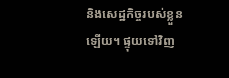និងសេដ្ឋកិច្ចរបស់ខ្លួនឡើយ។ ផ្ទុយទៅវិញ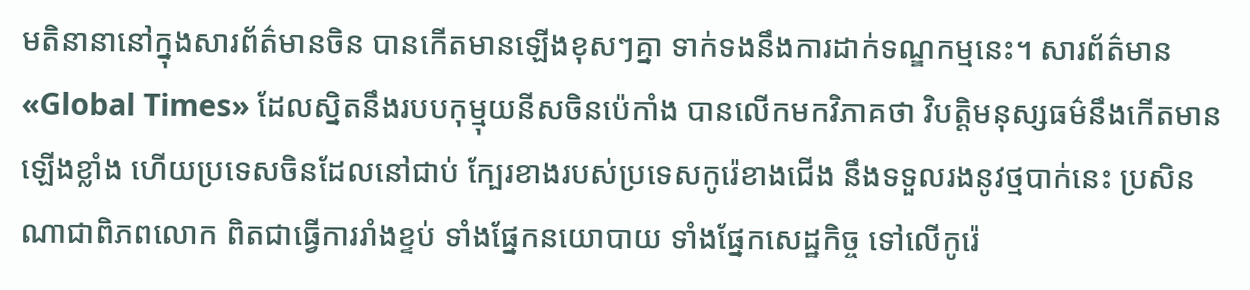មតិនានានៅក្នុងសារព័ត៌មានចិន បានកើតមានឡើងខុសៗគ្នា ទាក់ទងនឹងការដាក់ទណ្ឌកម្មនេះ។ សារព័ត៌មាន «Global Times» ដែលស្និតនឹងរបបកុម្មុយនីសចិនប៉េកាំង បានលើកមកវិភាគថា វិបត្តិមនុស្សធម៌នឹងកើតមានឡើងខ្លាំង ហើយប្រទេសចិនដែលនៅជាប់ ក្បែរខាងរបស់ប្រទេសកូរ៉េខាងជើង នឹងទទួលរងនូវថ្មបាក់នេះ ប្រសិនណាជាពិភពលោក ពិតជាធ្វើការរាំងខ្ទប់ ទាំងផ្នែកនយោបាយ ទាំងផ្នែកសេដ្ឋកិច្ច ទៅលើកូរ៉េ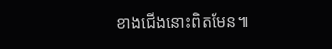ខាងជើងនោះពិតមែន៕